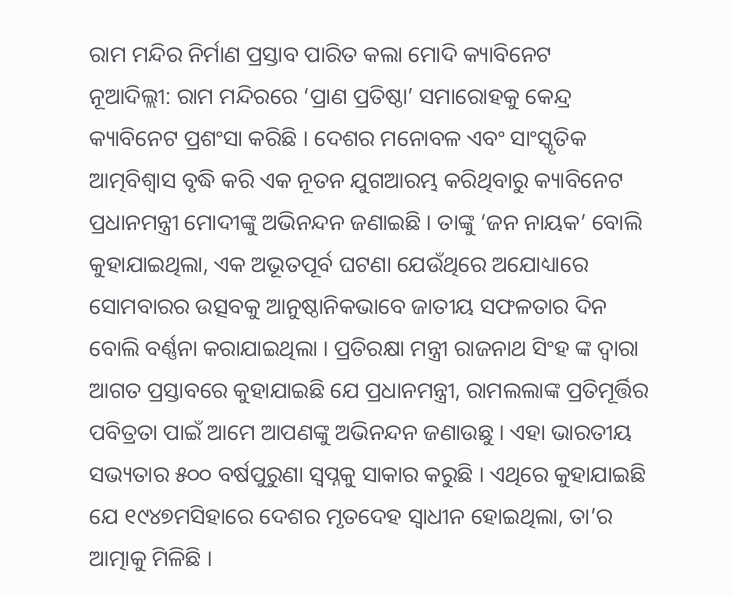ରାମ ମନ୍ଦିର ନିର୍ମାଣ ପ୍ରସ୍ତାବ ପାରିତ କଲା ମୋଦି କ୍ୟାବିନେଟ
ନୂଆଦିଲ୍ଲୀ: ରାମ ମନ୍ଦିରରେ ‘ପ୍ରାଣ ପ୍ରତିଷ୍ଠା’ ସମାରୋହକୁ କେନ୍ଦ୍ର କ୍ୟାବିନେଟ ପ୍ରଶଂସା କରିଛି । ଦେଶର ମନୋବଳ ଏବଂ ସାଂସ୍କୃତିକ ଆତ୍ମବିଶ୍ୱାସ ବୃଦ୍ଧି କରି ଏକ ନୂତନ ଯୁଗଆରମ୍ଭ କରିଥିବାରୁ କ୍ୟାବିନେଟ ପ୍ରଧାନମନ୍ତ୍ରୀ ମୋଦୀଙ୍କୁ ଅଭିନନ୍ଦନ ଜଣାଇଛି । ତାଙ୍କୁ ‘ଜନ ନାୟକ’ ବୋଲି କୁହାଯାଇଥିଲା, ଏକ ଅଭୂତପୂର୍ବ ଘଟଣା ଯେଉଁଥିରେ ଅଯୋଧ୍ୟାରେ ସୋମବାରର ଉତ୍ସବକୁ ଆନୁଷ୍ଠାନିକଭାବେ ଜାତୀୟ ସଫଳତାର ଦିନ ବୋଲି ବର୍ଣ୍ଣନା କରାଯାଇଥିଲା । ପ୍ରତିରକ୍ଷା ମନ୍ତ୍ରୀ ରାଜନାଥ ସିଂହ ଙ୍କ ଦ୍ୱାରା ଆଗତ ପ୍ରସ୍ତାବରେ କୁହାଯାଇଛି ଯେ ପ୍ରଧାନମନ୍ତ୍ରୀ, ରାମଲଲାଙ୍କ ପ୍ରତିମୂର୍ତ୍ତିର ପବିତ୍ରତା ପାଇଁ ଆମେ ଆପଣଙ୍କୁ ଅଭିନନ୍ଦନ ଜଣାଉଛୁ । ଏହା ଭାରତୀୟ ସଭ୍ୟତାର ୫୦୦ ବର୍ଷପୁରୁଣା ସ୍ୱପ୍ନକୁ ସାକାର କରୁଛି । ଏଥିରେ କୁହାଯାଇଛି ଯେ ୧୯୪୭ମସିହାରେ ଦେଶର ମୃତଦେହ ସ୍ୱାଧୀନ ହୋଇଥିଲା, ତା’ର ଆତ୍ମାକୁ ମିଳିଛି ।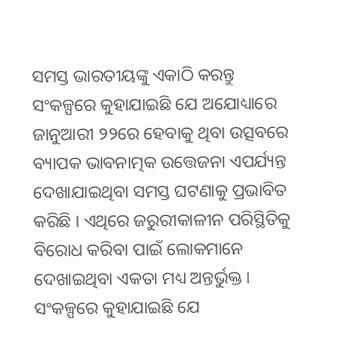ସମସ୍ତ ଭାରତୀୟଙ୍କୁ ଏକାଠି କରନ୍ତୁ
ସଂକଳ୍ପରେ କୁହାଯାଇଛି ଯେ ଅଯୋଧ୍ୟାରେ ଜାନୁଆରୀ ୨୨ରେ ହେବାକୁ ଥିବା ଉତ୍ସବରେ ବ୍ୟାପକ ଭାବନାତ୍ମକ ଉତ୍ତେଜନା ଏପର୍ଯ୍ୟନ୍ତ ଦେଖାଯାଇଥିବା ସମସ୍ତ ଘଟଣାକୁ ପ୍ରଭାବିତ କରିଛି । ଏଥିରେ ଜରୁରୀକାଳୀନ ପରିସ୍ଥିତିକୁ ବିରୋଧ କରିବା ପାଇଁ ଲୋକମାନେ ଦେଖାଇଥିବା ଏକତା ମଧ୍ୟ ଅନ୍ତର୍ଭୁକ୍ତ । ସଂକଳ୍ପରେ କୁହାଯାଇଛି ଯେ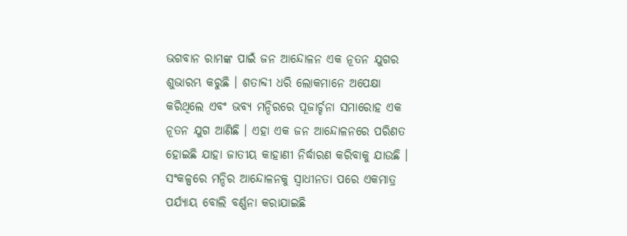ଭଗବାନ ରାମଙ୍କ ପାଇଁ ଜନ ଆନ୍ଦୋଳନ ଏକ ନୂତନ ଯୁଗର ଶୁଭାରମ୍ଭ କରୁଛି । ଶତାବ୍ଦୀ ଧରି ଲୋକମାନେ ଅପେକ୍ଷା କରିଥିଲେ ଏବଂ ଭବ୍ୟ ମନ୍ଦିରରେ ପୂଜାର୍ଚ୍ଚନା ସମାରୋହ ଏକ ନୂତନ ଯୁଗ ଆଣିଛି । ଏହା ଏକ ଜନ ଆନ୍ଦୋଳନରେ ପରିଣତ ହୋଇଛି ଯାହା ଜାତୀୟ କାହାଣୀ ନିର୍ଦ୍ଧାରଣ କରିବାକୁ ଯାଉଛି । ସଂକଳ୍ପରେ ମନ୍ଦିର ଆନ୍ଦୋଳନକୁ ସ୍ୱାଧୀନତା ପରେ ଏକମାତ୍ର ପର୍ଯ୍ୟାୟ ବୋଲି ବର୍ଣ୍ଣନା କରାଯାଇଛି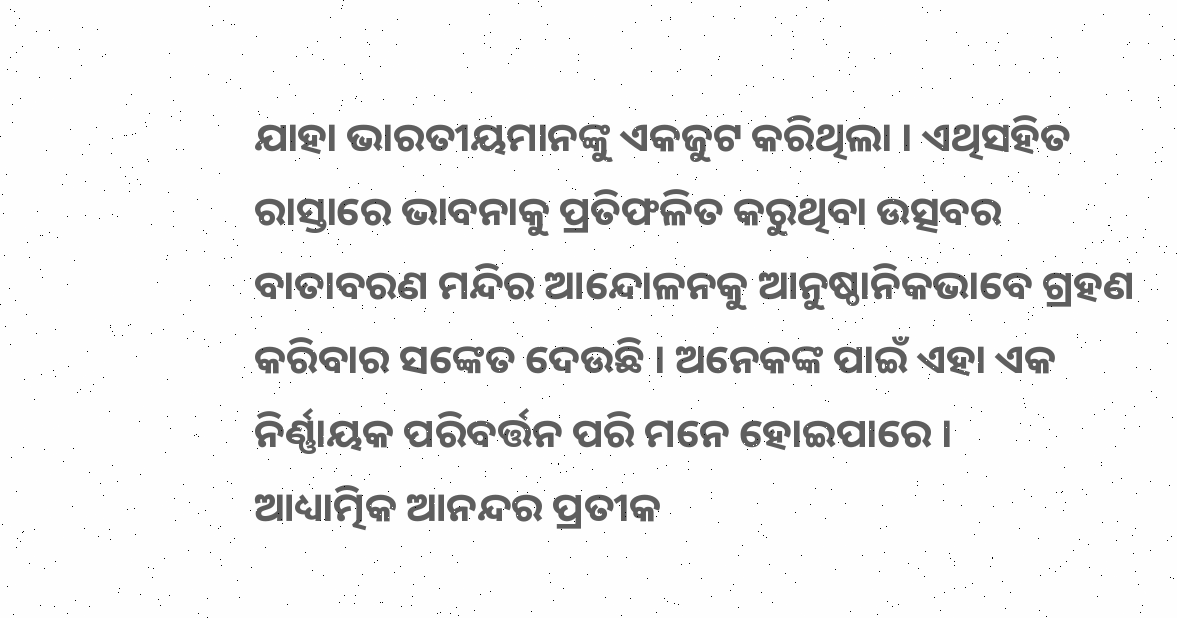ଯାହା ଭାରତୀୟମାନଙ୍କୁ ଏକଜୁଟ କରିଥିଲା । ଏଥିସହିତ ରାସ୍ତାରେ ଭାବନାକୁ ପ୍ରତିଫଳିତ କରୁଥିବା ଉତ୍ସବର ବାତାବରଣ ମନ୍ଦିର ଆନ୍ଦୋଳନକୁ ଆନୁଷ୍ଠାନିକଭାବେ ଗ୍ରହଣ କରିବାର ସଙ୍କେତ ଦେଉଛି । ଅନେକଙ୍କ ପାଇଁ ଏହା ଏକ ନିର୍ଣ୍ଣାୟକ ପରିବର୍ତ୍ତନ ପରି ମନେ ହୋଇପାରେ ।
ଆଧ୍ୟାତ୍ମିକ ଆନନ୍ଦର ପ୍ରତୀକ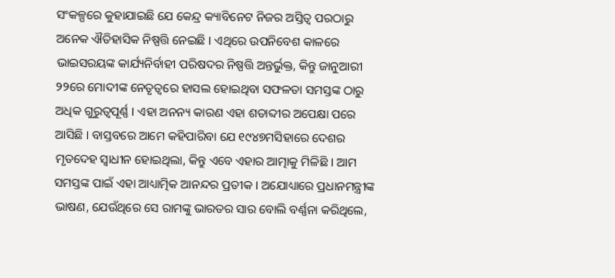ସଂକଳ୍ପରେ କୁହାଯାଇଛି ଯେ କେନ୍ଦ୍ର କ୍ୟାବିନେଟ ନିଜର ଅସ୍ତିତ୍ୱ ପରଠାରୁ ଅନେକ ଐତିହାସିକ ନିଷ୍ପତ୍ତି ନେଇଛି । ଏଥିରେ ଉପନିବେଶ କାଳରେ ଭାଇସରୟଙ୍କ କାର୍ଯ୍ୟନିର୍ବାହୀ ପରିଷଦର ନିଷ୍ପତ୍ତି ଅନ୍ତର୍ଭୁକ୍ତ, କିନ୍ତୁ ଜାନୁଆରୀ ୨୨ରେ ମୋଦୀଙ୍କ ନେତୃତ୍ୱରେ ହାସଲ ହୋଇଥିବା ସଫଳତା ସମସ୍ତଙ୍କ ଠାରୁ ଅଧିକ ଗୁରୁତ୍ୱପୂର୍ଣ୍ଣ । ଏହା ଅନନ୍ୟ କାରଣ ଏହା ଶତାବ୍ଦୀର ଅପେକ୍ଷା ପରେ ଆସିଛି । ବାସ୍ତବରେ ଆମେ କହିପାରିବା ଯେ ୧୯୪୭ମସିହାରେ ଦେଶର ମୃତଦେହ ସ୍ୱାଧୀନ ହୋଇଥିଲା, କିନ୍ତୁ ଏବେ ଏହାର ଆତ୍ମାକୁ ମିଳିଛି । ଆମ ସମସ୍ତଙ୍କ ପାଇଁ ଏହା ଆଧ୍ୟାତ୍ମିକ ଆନନ୍ଦର ପ୍ରତୀକ । ଅଯୋଧ୍ୟାରେ ପ୍ରଧାନମନ୍ତ୍ରୀଙ୍କ ଭାଷଣ, ଯେଉଁଥିରେ ସେ ରାମଙ୍କୁ ଭାରତର ସାର ବୋଲି ବର୍ଣ୍ଣନା କରିଥିଲେ,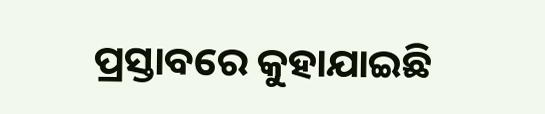ପ୍ରସ୍ତାବରେ କୁହାଯାଇଛି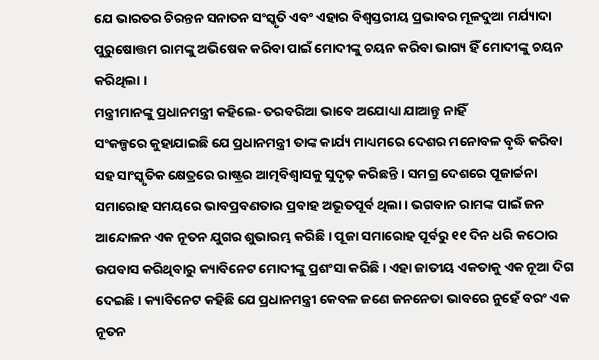ଯେ ଭାରତର ଚିରନ୍ତନ ସନାତନ ସଂସ୍କୃତି ଏବଂ ଏହାର ବିଶ୍ୱସ୍ତରୀୟ ପ୍ରଭାବର ମୂଳଦୁଆ ମର୍ଯ୍ୟାଦା ପୁରୁଷୋତ୍ତମ ରାମଙ୍କୁ ଅଭିଷେକ କରିବା ପାଇଁ ମୋଦୀଙ୍କୁ ଚୟନ କରିବା ଭାଗ୍ୟ ହିଁ ମୋଦୀଙ୍କୁ ଚୟନ କରିଥିଲା ।
ମନ୍ତ୍ରୀମାନଙ୍କୁ ପ୍ରଧାନମନ୍ତ୍ରୀ କହିଲେ- ତରବରିଆ ଭାବେ ଅଯୋଧ୍ୟା ଯାଆନ୍ତୁ ନାହିଁ
ସଂକଳ୍ପରେ କୁହାଯାଇଛି ଯେ ପ୍ରଧାନମନ୍ତ୍ରୀ ତାଙ୍କ କାର୍ଯ୍ୟ ମାଧ୍ୟମରେ ଦେଶର ମନୋବଳ ବୃଦ୍ଧି କରିବା ସହ ସାଂସ୍କୃତିକ କ୍ଷେତ୍ରରେ ରାଷ୍ଟ୍ରର ଆତ୍ମବିଶ୍ୱାସକୁ ସୁଦୃଢ଼ କରିଛନ୍ତି । ସମଗ୍ର ଦେଶରେ ପୂଜାର୍ଚ୍ଚନା ସମାରୋହ ସମୟରେ ଭାବପ୍ରବଣତାର ପ୍ରବାହ ଅଭୂତପୂର୍ବ ଥିଲା । ଭଗବାନ ରାମଙ୍କ ପାଇଁ ଜନ ଆନ୍ଦୋଳନ ଏକ ନୂତନ ଯୁଗର ଶୁଭାରମ୍ଭ କରିଛି । ପୂଜା ସମାରୋହ ପୂର୍ବରୁ ୧୧ ଦିନ ଧରି କଠୋର ଉପବାସ କରିଥିବାରୁ କ୍ୟାବିନେଟ ମୋଦୀଙ୍କୁ ପ୍ରଶଂସା କରିଛି । ଏହା ଜାତୀୟ ଏକତାକୁ ଏକ ନୂଆ ଦିଗ ଦେଇଛି । କ୍ୟାବିନେଟ କହିଛି ଯେ ପ୍ରଧାନମନ୍ତ୍ରୀ କେବଳ ଜଣେ ଜନନେତା ଭାବରେ ନୁହେଁ ବରଂ ଏକ ନୂତନ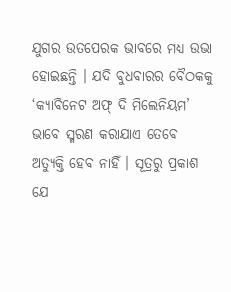ଯୁଗର ଉତପେରକ ଭାବରେ ମଧ୍ୟ ଉଭା ହୋଇଛନ୍ତି । ଯଦି ବୁଧବାରର ବୈଠକକୁ ‘କ୍ୟାବିନେଟ ଅଫ୍ ଦି ମିଲେନିୟମ’ ଭାବେ ସ୍ମରଣ କରାଯାଏ ତେବେ ଅତ୍ୟୁକ୍ତି ହେବ ନାହିଁ । ସୂତ୍ରରୁ ପ୍ରକାଶ ଯେ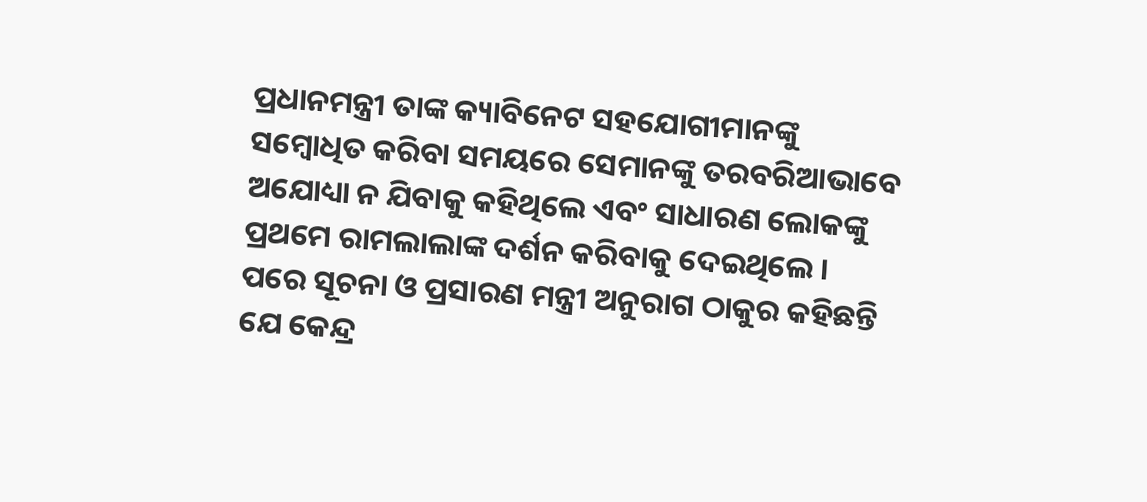ପ୍ରଧାନମନ୍ତ୍ରୀ ତାଙ୍କ କ୍ୟାବିନେଟ ସହଯୋଗୀମାନଙ୍କୁ ସମ୍ବୋଧିତ କରିବା ସମୟରେ ସେମାନଙ୍କୁ ତରବରିଆଭାବେ ଅଯୋଧ୍ୟା ନ ଯିବାକୁ କହିଥିଲେ ଏବଂ ସାଧାରଣ ଲୋକଙ୍କୁ ପ୍ରଥମେ ରାମଲାଲାଙ୍କ ଦର୍ଶନ କରିବାକୁ ଦେଇଥିଲେ । ପରେ ସୂଚନା ଓ ପ୍ରସାରଣ ମନ୍ତ୍ରୀ ଅନୁରାଗ ଠାକୁର କହିଛନ୍ତି ଯେ କେନ୍ଦ୍ର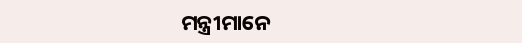ମନ୍ତ୍ରୀମାନେ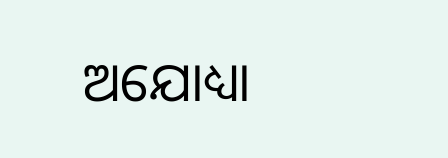ଅଯୋଧ୍ୟା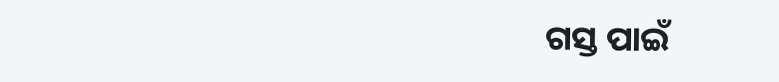ଗସ୍ତ ପାଇଁ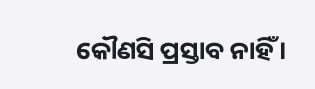କୌଣସି ପ୍ରସ୍ତାବ ନାହିଁ ।